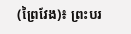(ព្រៃវែង)៖ ព្រះបរ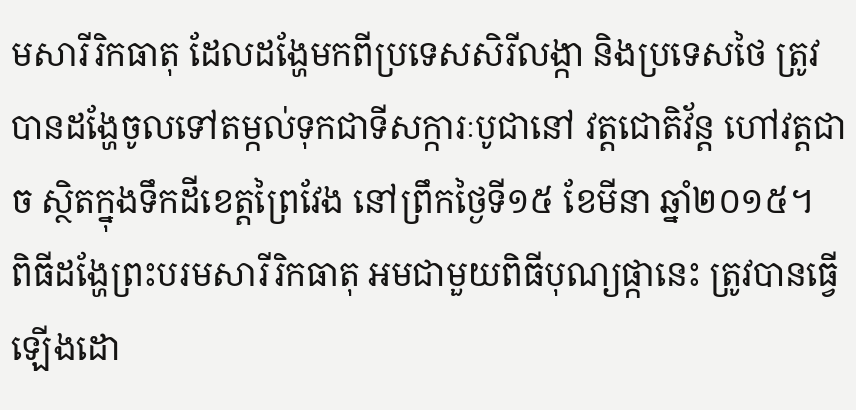មសារីរិកធាតុ ដែលដង្ហែមកពីប្រទេសសិរីលង្កា និងប្រទេសថៃ ត្រូវបានដង្ហែចូលទៅតម្កល់ទុកជាទីសក្ការៈបូជានៅ វត្តជោតិវ័ន្ត ហៅវត្តជាច ស្ថិតក្នុងទឹកដីខេត្តព្រៃវែង នៅព្រឹកថ្ងៃទី១៥ ខែមីនា ឆ្នាំ២០១៥។
ពិធីដង្ហែព្រះបរមសារីរិកធាតុ អមជាមួយពិធីបុណ្យផ្កានេះ ត្រូវបានធ្វើឡើងដោ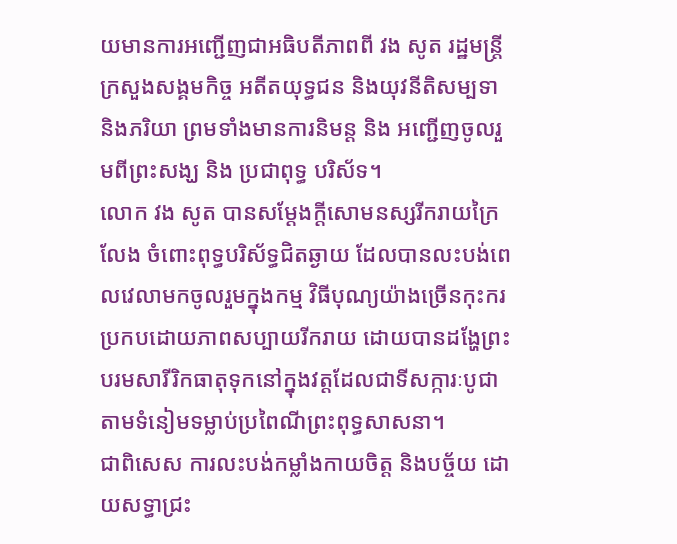យមានការអញ្ជើញជាអធិបតីភាពពី វង សូត រដ្ឋមន្ត្រី ក្រសួងសង្គមកិច្ច អតីតយុទ្ធជន និងយុវនីតិសម្បទា និងភរិយា ព្រមទាំងមានការនិមន្ត និង អញ្ជើញចូលរួមពីព្រះសង្ឃ និង ប្រជាពុទ្ធ បរិស័ទ។
លោក វង សូត បានសម្តែងក្តីសោមនស្សរីករាយក្រៃលែង ចំពោះពុទ្ធបរិស័ទ្ធជិតឆ្ងាយ ដែលបានលះបង់ពេលវេលាមកចូលរួមក្នុងកម្ម វិធីបុណ្យយ៉ាងច្រើនកុះករ ប្រកបដោយភាពសប្បាយរីករាយ ដោយបានដង្ហែព្រះបរមសារីរិកធាតុទុកនៅក្នុងវត្តដែលជាទីសក្ការៈបូជា តាមទំនៀមទម្លាប់ប្រពៃណីព្រះពុទ្ធសាសនា។
ជាពិសេស ការលះបង់កម្លាំងកាយចិត្ត និងបច្ច័យ ដោយសទ្ធាជ្រះ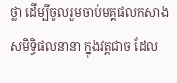ថ្លា ដើម្បីចូលរួមចាប់មគ្គផលកសាងសមិទ្ធិផលនានា ក្នុងវត្តជាច ដែល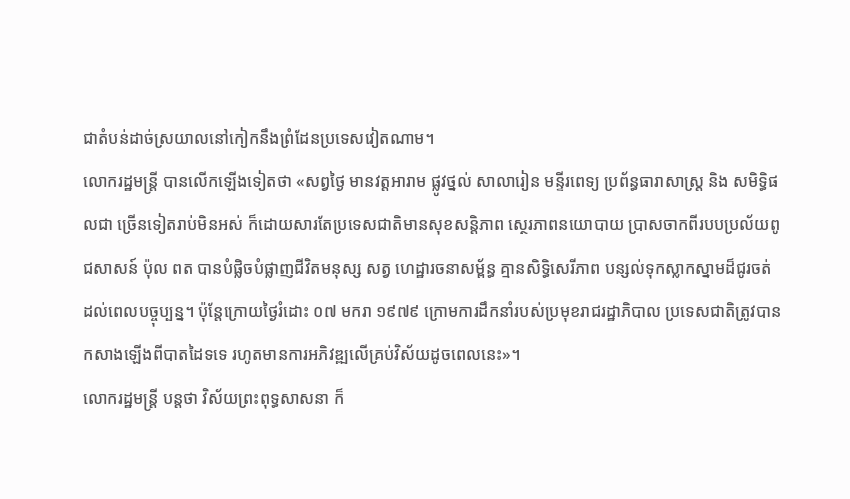ជាតំបន់ដាច់ស្រយាលនៅកៀកនឹងព្រំដែនប្រទេសវៀតណាម។
លោករដ្ឋមន្រ្តី បានលើកឡើងទៀតថា «សព្វថ្ងៃ មានវត្តអារាម ផ្លូវថ្នល់ សាលារៀន មន្ទីរពេទ្យ ប្រព័ន្ធធារាសាស្រ្ត និង សមិទ្ធិផលជា ច្រើនទៀតរាប់មិនអស់ ក៏ដោយសារតែប្រទេសជាតិមានសុខសន្តិភាព ស្ថេរភាពនយោបាយ ប្រាសចាកពីរបបប្រល័យពូជសាសន៍ ប៉ុល ពត បានបំផ្លិចបំផ្លាញជីវិតមនុស្ស សត្វ ហេដ្ឋារចនាសម្ព័ន្ធ គ្មានសិទ្ធិសេរីភាព បន្សល់ទុកស្លាកស្នាមដ៏ជូរចត់ដល់ពេលបច្ចុប្បន្ន។ ប៉ុន្តែក្រោយថ្ងៃរំដោះ ០៧ មករា ១៩៧៩ ក្រោមការដឹកនាំរបស់ប្រមុខរាជរដ្ឋាភិបាល ប្រទេសជាតិត្រូវបានកសាងឡើងពីបាតដៃទទេ រហូតមានការអភិវឌ្ឍលើគ្រប់វិស័យដូចពេលនេះ»។
លោករដ្ឋមន្រ្តី បន្តថា វិស័យព្រះពុទ្ធសាសនា ក៏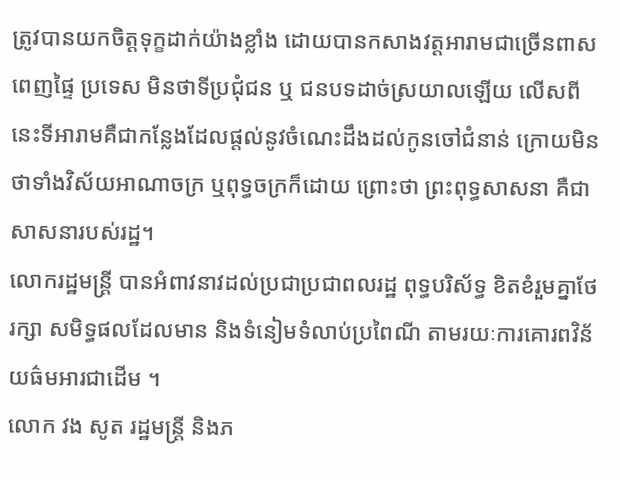ត្រូវបានយកចិត្តទុក្ខដាក់យ៉ាងខ្លាំង ដោយបានកសាងវត្តអារាមជាច្រើនពាសពេញផ្ទៃ ប្រទេស មិនថាទីប្រជុំជន ឬ ជនបទដាច់ស្រយាលឡើយ លើសពីនេះទីអារាមគឺជាកន្លែងដែលផ្តល់នូវចំណេះដឹងដល់កូនចៅជំនាន់ ក្រោយមិនថាទាំងវិស័យអាណាចក្រ ឬពុទ្ធចក្រក៏ដោយ ព្រោះថា ព្រះពុទ្ធសាសនា គឺជាសាសនារបស់រដ្ឋ។
លោករដ្ឋមន្រ្តី បានអំពាវនាវដល់ប្រជាប្រជាពលរដ្ឋ ពុទ្ធបរិស័ទ្ធ ខិតខំរួមគ្នាថែរក្សា សមិទ្ធផលដែលមាន និងទំនៀមទំលាប់ប្រពៃណី តាមរយៈការគោរពវិន័យធ៌មអារជាដើម ។
លោក វង សូត រដ្ឋមន្រ្តី និងភ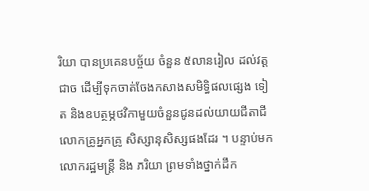រិយា បានប្រគេនបច្ច័យ ចំនួន ៥លានរៀល ដល់វត្តជាច ដើម្បីទុកចាត់ចែងកសាងសមិទ្ធិផលផ្សេង ទៀត និងឧបត្ថម្ភថវិកាមួយចំនួនជូនដល់យាយជីតាជី លោកគ្រូអ្នកគ្រូ សិស្សានុសិស្សផងដែរ ។ បន្ទាប់មកលោករដ្ឋមន្រ្តី និង ភរិយា ព្រមទាំងថ្នាក់ដឹក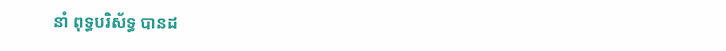នាំ ពុទ្ធបរិស័ទ្ធ បានដ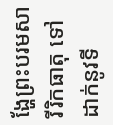ង្ហែព្រះបរមសារីរិកធាតុ ទៅដាក់នូវទី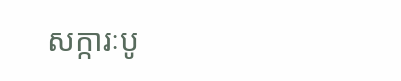សក្ការៈបូ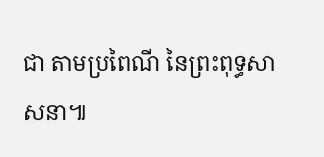ជា តាមប្រពៃណី នៃព្រះពុទ្ធសាសនា៕